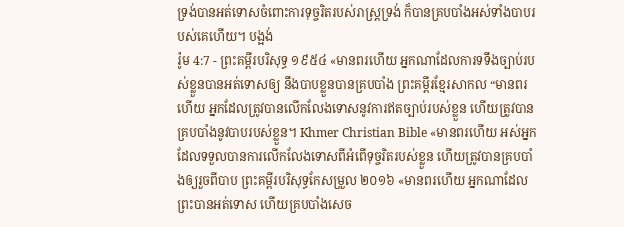ទ្រង់បានអត់ទោសចំពោះការទុច្ចរិតរបស់រាស្ត្រទ្រង់ ក៏បានគ្របបាំងអស់ទាំងបាបរបស់គេហើយ។ បង្អង់
រ៉ូម 4:7 - ព្រះគម្ពីរបរិសុទ្ធ ១៩៥៤ «មានពរហើយ អ្នកណាដែលការទទឹងច្បាប់របស់ខ្លួនបានអត់ទោសឲ្យ នឹងបាបខ្លួនបានគ្របបាំង ព្រះគម្ពីរខ្មែរសាកល “មានពរហើយ អ្នកដែលត្រូវបានលើកលែងទោសនូវការឥតច្បាប់របស់ខ្លួន ហើយត្រូវបានគ្របបាំងនូវបាបរបស់ខ្លួន។ Khmer Christian Bible «មានពរហើយ អស់អ្នកដែលទទួលបានការលើកលែងទោសពីអំពើទុច្ចរិតរបស់ខ្លួន ហើយត្រូវបានគ្របបាំងឲ្យរួចពីបាប ព្រះគម្ពីរបរិសុទ្ធកែសម្រួល ២០១៦ «មានពរហើយ អ្នកណាដែលព្រះបានអត់ទោស ហើយគ្របបាំងសេច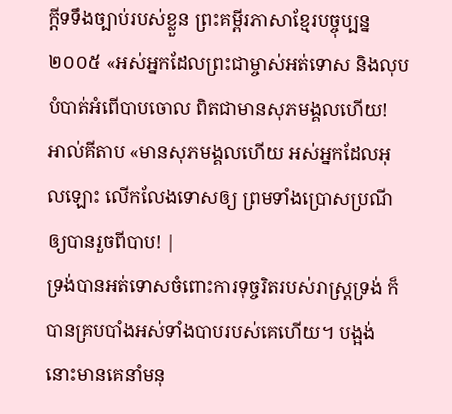ក្ដីទទឹងច្បាប់របស់ខ្លួន ព្រះគម្ពីរភាសាខ្មែរបច្ចុប្បន្ន ២០០៥ «អស់អ្នកដែលព្រះជាម្ចាស់អត់ទោស និងលុបបំបាត់អំពើបាបចោល ពិតជាមានសុភមង្គលហើយ! អាល់គីតាប «មានសុភមង្គលហើយ អស់អ្នកដែលអុលឡោះ លើកលែងទោសឲ្យ ព្រមទាំងប្រោសប្រណីឲ្យបានរួចពីបាប! |
ទ្រង់បានអត់ទោសចំពោះការទុច្ចរិតរបស់រាស្ត្រទ្រង់ ក៏បានគ្របបាំងអស់ទាំងបាបរបស់គេហើយ។ បង្អង់
នោះមានគេនាំមនុ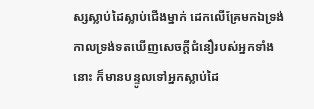ស្សស្លាប់ដៃស្លាប់ជើងម្នាក់ ដេកលើគ្រែមកឯទ្រង់ កាលទ្រង់ទតឃើញសេចក្ដីជំនឿរបស់អ្នកទាំងនោះ ក៏មានបន្ទូលទៅអ្នកស្លាប់ដៃ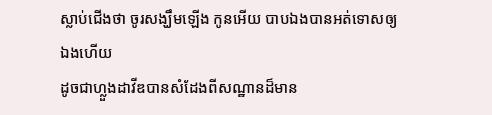ស្លាប់ជើងថា ចូរសង្ឃឹមឡើង កូនអើយ បាបឯងបានអត់ទោសឲ្យឯងហើយ
ដូចជាហ្លួងដាវីឌបានសំដែងពីសណ្ឋានដ៏មាន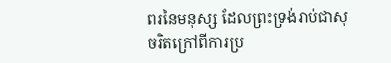ពរនៃមនុស្ស ដែលព្រះទ្រង់រាប់ជាសុចរិតក្រៅពីការប្រ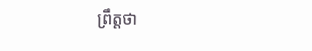ព្រឹត្តថា